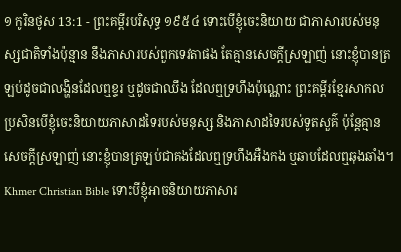១ កូរិនថូស 13:1 - ព្រះគម្ពីរបរិសុទ្ធ ១៩៥៤ ទោះបើខ្ញុំចេះនិយាយ ជាភាសារបស់មនុស្សជាតិទាំងប៉ុន្មាន នឹងភាសារបស់ពួកទេវតាផង តែគ្មានសេចក្ដីស្រឡាញ់ នោះខ្ញុំបានត្រឡប់ដូចជាលង្ហិនដែលឮខ្ទរ ឬដូចជាឈឹង ដែលឮទ្រហឹងប៉ុណ្ណោះ ព្រះគម្ពីរខ្មែរសាកល ប្រសិនបើខ្ញុំចេះនិយាយភាសាដទៃរបស់មនុស្ស និងភាសាដទៃរបស់ទូតសួគ៌ ប៉ុន្តែគ្មានសេចក្ដីស្រឡាញ់ នោះខ្ញុំបានត្រឡប់ជាគងដែលឮទ្រហឹងអឺងកង ឬឆាបដែលឮឆុងឆាំង។ Khmer Christian Bible ទោះបីខ្ញុំអាចនិយាយភាសារ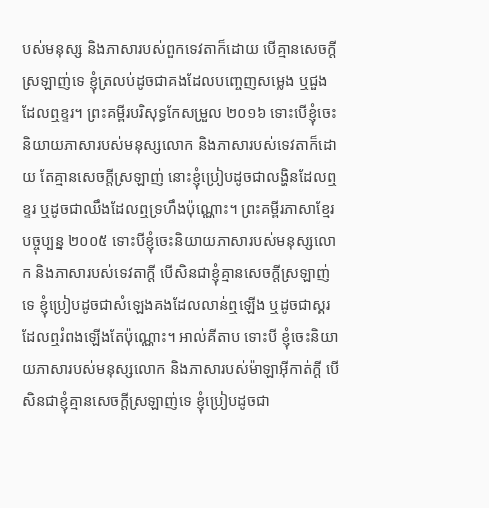បស់មនុស្ស និងភាសារបស់ពួកទេវតាក៏ដោយ បើគ្មានសេចក្ដីស្រឡាញ់ទេ ខ្ញុំត្រលប់ដូចជាគងដែលបញ្ចេញសម្លេង ឬជួងដែលឮខ្ទរ។ ព្រះគម្ពីរបរិសុទ្ធកែសម្រួល ២០១៦ ទោះបើខ្ញុំចេះនិយាយភាសារបស់មនុស្សលោក និងភាសារបស់ទេវតាក៏ដោយ តែគ្មានសេចក្តីស្រឡាញ់ នោះខ្ញុំប្រៀបដូចជាលង្ហិនដែលឮខ្ទរ ឬដូចជាឈឹងដែលឮទ្រហឹងប៉ុណ្ណោះ។ ព្រះគម្ពីរភាសាខ្មែរបច្ចុប្បន្ន ២០០៥ ទោះបីខ្ញុំចេះនិយាយភាសារបស់មនុស្សលោក និងភាសារបស់ទេវតាក្ដី បើសិនជាខ្ញុំគ្មានសេចក្ដីស្រឡាញ់ទេ ខ្ញុំប្រៀបដូចជាសំឡេងគងដែលលាន់ឮឡើង ឬដូចជាស្គរដែលឮរំពងឡើងតែប៉ុណ្ណោះ។ អាល់គីតាប ទោះបី ខ្ញុំចេះនិយាយភាសារបស់មនុស្សលោក និងភាសារបស់ម៉ាឡាអ៊ីកាត់ក្ដី បើសិនជាខ្ញុំគ្មានសេចក្ដីស្រឡាញ់ទេ ខ្ញុំប្រៀបដូចជា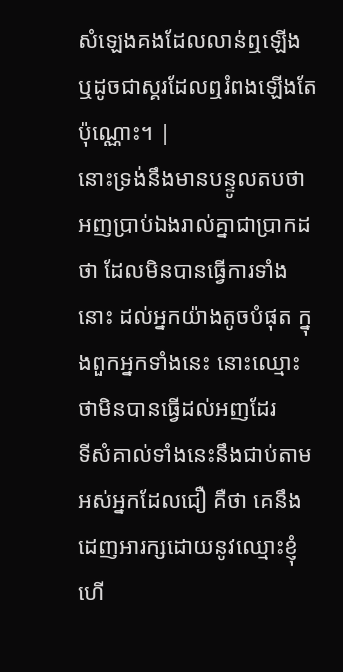សំឡេងគងដែលលាន់ឮឡើង ឬដូចជាស្គរដែលឮរំពងឡើងតែប៉ុណ្ណោះ។ |
នោះទ្រង់នឹងមានបន្ទូលតបថា អញប្រាប់ឯងរាល់គ្នាជាប្រាកដថា ដែលមិនបានធ្វើការទាំងនោះ ដល់អ្នកយ៉ាងតូចបំផុត ក្នុងពួកអ្នកទាំងនេះ នោះឈ្មោះថាមិនបានធ្វើដល់អញដែរ
ទីសំគាល់ទាំងនេះនឹងជាប់តាមអស់អ្នកដែលជឿ គឺថា គេនឹងដេញអារក្សដោយនូវឈ្មោះខ្ញុំ ហើ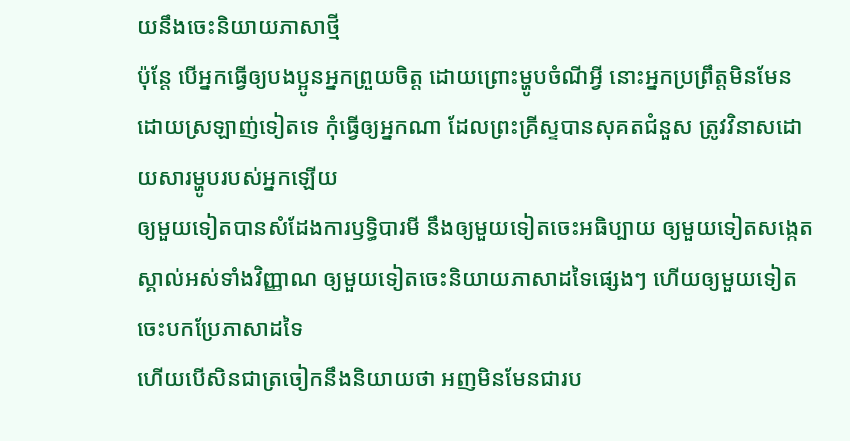យនឹងចេះនិយាយភាសាថ្មី
ប៉ុន្តែ បើអ្នកធ្វើឲ្យបងប្អូនអ្នកព្រួយចិត្ត ដោយព្រោះម្ហូបចំណីអ្វី នោះអ្នកប្រព្រឹត្តមិនមែនដោយស្រឡាញ់ទៀតទេ កុំធ្វើឲ្យអ្នកណា ដែលព្រះគ្រីស្ទបានសុគតជំនួស ត្រូវវិនាសដោយសារម្ហូបរបស់អ្នកឡើយ
ឲ្យមួយទៀតបានសំដែងការឫទ្ធិបារមី នឹងឲ្យមួយទៀតចេះអធិប្បាយ ឲ្យមួយទៀតសង្កេតស្គាល់អស់ទាំងវិញ្ញាណ ឲ្យមួយទៀតចេះនិយាយភាសាដទៃផ្សេងៗ ហើយឲ្យមួយទៀតចេះបកប្រែភាសាដទៃ
ហើយបើសិនជាត្រចៀកនឹងនិយាយថា អញមិនមែនជារប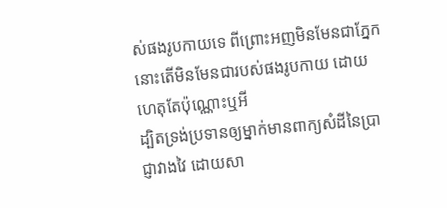ស់ផងរូបកាយទេ ពីព្រោះអញមិនមែនជាភ្នែក នោះតើមិនមែនជារបស់ផងរូបកាយ ដោយហេតុតែប៉ុណ្ណោះឬអី
ដ្បិតទ្រង់ប្រទានឲ្យម្នាក់មានពាក្យសំដីនៃប្រាជ្ញាវាងវៃ ដោយសា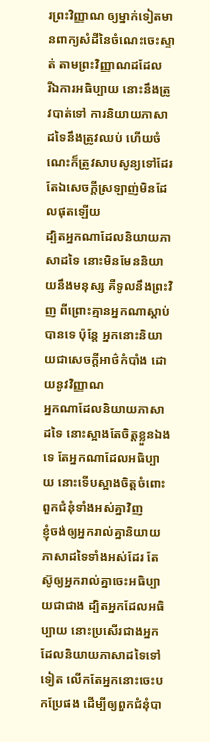រព្រះវិញ្ញាណ ឲ្យម្នាក់ទៀតមានពាក្យសំដីនៃចំណេះចេះស្ទាត់ តាមព្រះវិញ្ញាណដដែល
រីឯការអធិប្បាយ នោះនឹងត្រូវបាត់ទៅ ការនិយាយភាសាដទៃនឹងត្រូវឈប់ ហើយចំណេះក៏ត្រូវសាបសូន្យទៅដែរ តែឯសេចក្ដីស្រឡាញ់មិនដែលផុតឡើយ
ដ្បិតអ្នកណាដែលនិយាយភាសាដទៃ នោះមិនមែននិយាយនឹងមនុស្ស គឺទូលនឹងព្រះវិញ ពីព្រោះគ្មានអ្នកណាស្តាប់បានទេ ប៉ុន្តែ អ្នកនោះនិយាយជាសេចក្ដីអាថ៌កំបាំង ដោយនូវវិញ្ញាណ
អ្នកណាដែលនិយាយភាសាដទៃ នោះស្អាងតែចិត្តខ្លួនឯងទេ តែអ្នកណាដែលអធិប្បាយ នោះទើបស្អាងចិត្តចំពោះពួកជំនុំទាំងអស់គ្នាវិញ
ខ្ញុំចង់ឲ្យអ្នករាល់គ្នានិយាយភាសាដទៃទាំងអស់ដែរ តែស៊ូឲ្យអ្នករាល់គ្នាចេះអធិប្បាយជាជាង ដ្បិតអ្នកដែលអធិប្បាយ នោះប្រសើរជាងអ្នកដែលនិយាយភាសាដទៃទៅទៀត លើកតែអ្នកនោះចេះបកប្រែផង ដើម្បីឲ្យពួកជំនុំបា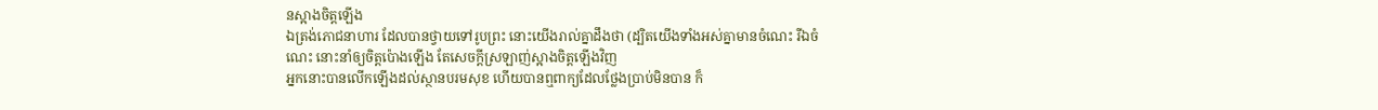នស្អាងចិត្តឡើង
ឯត្រង់ភោជនាហារ ដែលបានថ្វាយទៅរូបព្រះ នោះយើងរាល់គ្នាដឹងថា (ដ្បិតយើងទាំងអស់គ្នាមានចំណេះ រីឯចំណេះ នោះនាំឲ្យចិត្តប៉ោងឡើង តែសេចក្ដីស្រឡាញ់ស្អាងចិត្តឡើងវិញ
អ្នកនោះបានលើកឡើងដល់ស្ថានបរមសុខ ហើយបានឮពាក្យដែលថ្លែងប្រាប់មិនបាន ក៏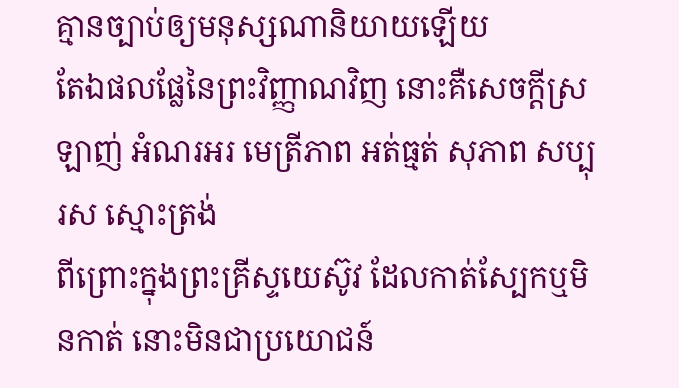គ្មានច្បាប់ឲ្យមនុស្សណានិយាយឡើយ
តែឯផលផ្លែនៃព្រះវិញ្ញាណវិញ នោះគឺសេចក្ដីស្រឡាញ់ អំណរអរ មេត្រីភាព អត់ធ្មត់ សុភាព សប្បុរស ស្មោះត្រង់
ពីព្រោះក្នុងព្រះគ្រីស្ទយេស៊ូវ ដែលកាត់ស្បែកឬមិនកាត់ នោះមិនជាប្រយោជន៍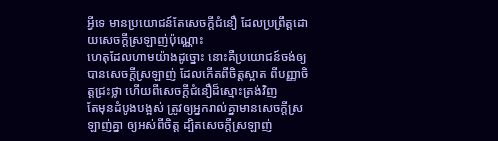អ្វីទេ មានប្រយោជន៍តែសេចក្ដីជំនឿ ដែលប្រព្រឹត្តដោយសេចក្ដីស្រឡាញ់ប៉ុណ្ណោះ
ហេតុដែលហាមយ៉ាងដូច្នោះ នោះគឺប្រយោជន៍ចង់ឲ្យបានសេចក្ដីស្រឡាញ់ ដែលកើតពីចិត្តស្អាត ពីបញ្ញាចិត្តជ្រះថ្លា ហើយពីសេចក្ដីជំនឿដ៏ស្មោះត្រង់វិញ
តែមុនដំបូងបង្អស់ ត្រូវឲ្យអ្នករាល់គ្នាមានសេចក្ដីស្រឡាញ់គ្នា ឲ្យអស់ពីចិត្ត ដ្បិតសេចក្ដីស្រឡាញ់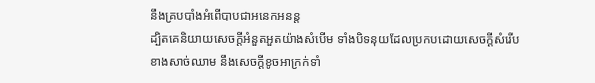នឹងគ្របបាំងអំពើបាបជាអនេកអនន្ត
ដ្បិតគេនិយាយសេចក្ដីអំនួតអួតយ៉ាងសំបើម ទាំងបិទនុយដែលប្រកបដោយសេចក្ដីសំរើបខាងសាច់ឈាម នឹងសេចក្ដីខូចអាក្រក់ទាំ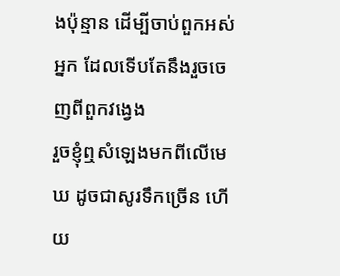ងប៉ុន្មាន ដើម្បីចាប់ពួកអស់អ្នក ដែលទើបតែនឹងរួចចេញពីពួកវង្វេង
រួចខ្ញុំឮសំឡេងមកពីលើមេឃ ដូចជាសូរទឹកច្រើន ហើយ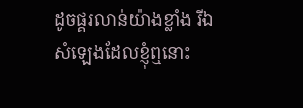ដូចផ្គរលាន់យ៉ាងខ្លាំង រីឯសំឡេងដែលខ្ញុំឮនោះ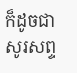ក៏ដូចជាសូរសព្ទ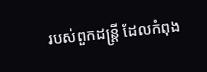របស់ពួកដន្ត្រី ដែលកំពុង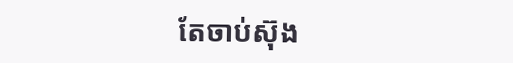តែចាប់ស៊ុង